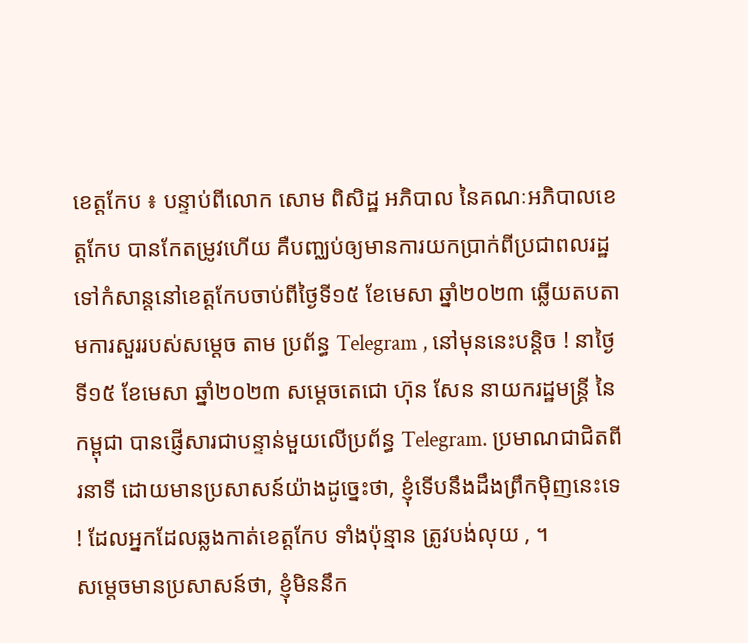ខេត្តកែប ៖ បន្ទាប់ពីលោក សោម ពិសិដ្ឋ អភិបាល នៃគណៈអភិបាលខេត្តកែប បានកែតម្រូវហើយ គឺបញ្ឈប់ឲ្យមានការយកប្រាក់ពីប្រជាពលរដ្ឋទៅកំសាន្តនៅខេត្តកែបចាប់ពីថ្ងៃទី១៥ ខែមេសា ឆ្នាំ២០២៣ ឆ្លើយតបតាមការសួររបស់សម្ដេច តាម ប្រព័ន្ធ Telegram , នៅមុននេះបន្តិច ! នាថ្ងៃទី១៥ ខែមេសា ឆ្នាំ២០២៣ សម្ដេចតេជោ ហ៊ុន សែន នាយករដ្ឋមន្ត្រី នៃកម្ពុជា បានផ្ញើសារជាបន្ទាន់មួយលើប្រព័ន្ធ Telegram. ប្រមាណជាជិតពីរនាទី ដោយមានប្រសាសន៍យ៉ាងដូច្នេះថា, ខ្ញុំទើបនឹងដឹងព្រឹកមុិញនេះទេ ! ដែលអ្នកដែលឆ្លងកាត់ខេត្តកែប ទាំងប៉ុន្មាន ត្រូវបង់លុយ , ។
សម្ដេចមានប្រសាសន៍ថា, ខ្ញុំមិននឹក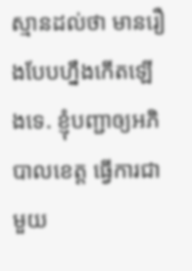ស្មានដល់ថា មានរឿងបែបហ្នឹងកើតឡើងទេ. ខ្ញុំបញ្ជាឲ្យអភិបាលខេត្ត ធ្វើការជាមួយ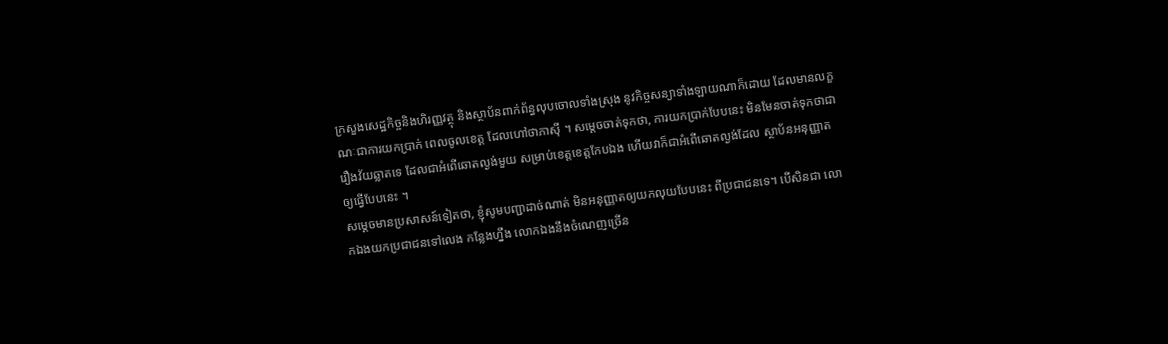ក្រសួងសេដ្ឋកិច្ចនិងហិរញ្ញវត្ថុ និងស្ថាប័នពាក់ព័ន្ធលុបចោលទាំងស្រុង នូវកិច្ចសន្យាទាំងឡាយណាក៏ដោយ ដែលមានលក្ខណៈជាការយកប្រាក់ ពេលចូលខេត្ត ដែលហៅថាភាស៊ី ។ សម្ដេចចាត់ទុកថា, ការយកប្រាក់បែបនេះ មិនមែនចាត់ទុកថាជារឿងវ័យឆ្លាតទេ ដែលជាអំពើឆោតល្ងង់មួយ សម្រាប់ខេត្តខេត្តកែបឯង ហើយវាក៏ជាអំពើឆោតល្ងង់ដែល ស្ថាប័នអនុញ្ញាតឲ្យធ្វើបែបនេះ ។
សម្ដេចមានប្រសាសន៍ទៀតថា, ខ្ញុំសូមបញ្ជាដាច់ណាត់ មិនអនុញ្ញាតឲ្យយកលុយបែបនេះ ពីប្រជាជនទេ។ បើសិនជា លោកឯងយកប្រជាជនទៅលេង កន្លែងហ្នឹង លោកឯងនឹងចំណេញច្រើន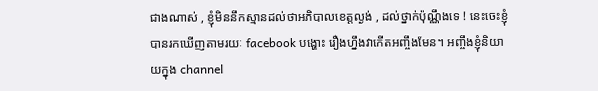ជាងណាស់ , ខ្ញុំមិននឹកស្មានដល់ថាអភិបាលខេត្តល្ងង់ , ដល់ថ្នាក់ប៉ុណ្ណឹងទេ ! នេះចេះខ្ញុំបានរកឃើញតាមរយៈ facebook បង្ហោះ រឿងហ្នឹងវាកើតអញ្ចឹងមែន។ អញ្ចឹងខ្ញុំនិយាយក្នុង channel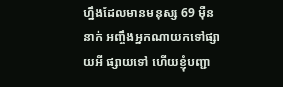ហ្នឹងដែលមានមនុស្ស 69 ម៉ឺននាក់ អញ្ចឹងអ្នកណាយកទៅផ្សាយអី ផ្សាយទៅ ហើយខ្ញុំបញ្ជា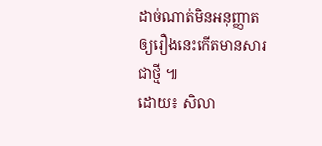ដាច់ណាត់មិនអនុញ្ញាតឲ្យរឿងនេះកើតមានសារជាថ្មី ៕
ដោយ៖ សិលា